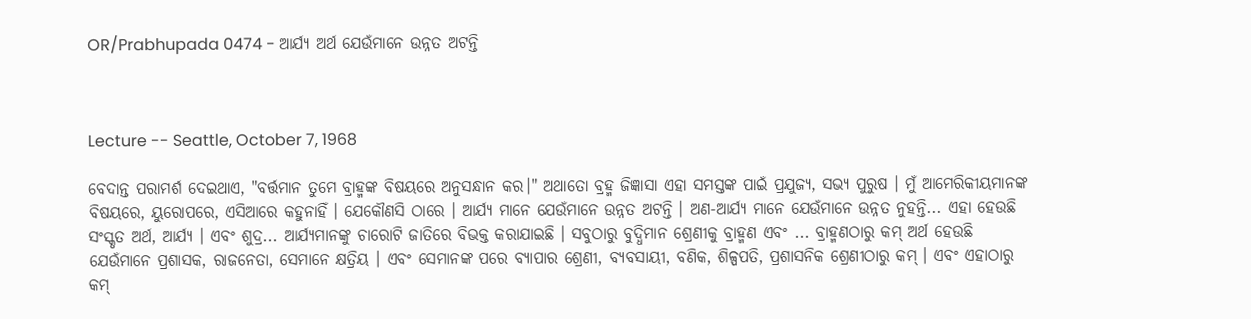OR/Prabhupada 0474 - ଆର୍ଯ୍ୟ ଅର୍ଥ ଯେଉଁମାନେ ଉନ୍ନତ ଅଟନ୍ତି



Lecture -- Seattle, October 7, 1968

ବେଦାନ୍ତ ପରାମର୍ଶ ଦେଇଥାଏ, "ବର୍ତ୍ତମାନ ତୁମେ ବ୍ରାହ୍ମଙ୍କ ବିଷୟରେ ଅନୁସନ୍ଧାନ କର।" ଅଥାତୋ ବ୍ରହ୍ମ ଜିଜ୍ଞାସା ଏହା ସମସ୍ତଙ୍କ ପାଇଁ ପ୍ରଯୁଜ୍ୟ, ସଭ୍ୟ ପୁରୁଷ । ମୁଁ ଆମେରିକୀୟମାନଙ୍କ ବିଷୟରେ, ୟୁରୋପରେ, ଏସିଆରେ କହୁନାହିଁ । ଯେକୌଣସି ଠାରେ । ଆର୍ଯ୍ୟ ମାନେ ଯେଉଁମାନେ ଉନ୍ନତ ଅଟନ୍ତି । ଅଣ-ଆର୍ଯ୍ୟ ମାନେ ଯେଉଁମାନେ ଉନ୍ନତ ନୁହନ୍ତି... ଏହା ହେଉଛି ସଂସ୍କୃତ ଅର୍ଥ, ଆର୍ଯ୍ୟ । ଏବଂ ଶୁଦ୍ର... ଆର୍ଯ୍ୟମାନଙ୍କୁ ଚାରୋଟି ଜାତିରେ ବିଭକ୍ତ କରାଯାଇଛି । ସବୁଠାରୁ ବୁଦ୍ଧିମାନ ଶ୍ରେଣୀକୁ ବ୍ରାହ୍ମଣ ଏବଂ ... ବ୍ରାହ୍ମଣଠାରୁ କମ୍ ଅର୍ଥ ହେଉଛି ଯେଉଁମାନେ ପ୍ରଶାସକ, ରାଜନେତା, ସେମାନେ କ୍ଷତ୍ରିୟ । ଏବଂ ସେମାନଙ୍କ ପରେ ବ୍ୟାପାର ଶ୍ରେଣୀ, ବ୍ୟବସାୟୀ, ବଣିକ, ଶିଳ୍ପପତି, ପ୍ରଶାସନିକ ଶ୍ରେଣୀଠାରୁ କମ୍ । ଏବଂ ଏହାଠାରୁ କମ୍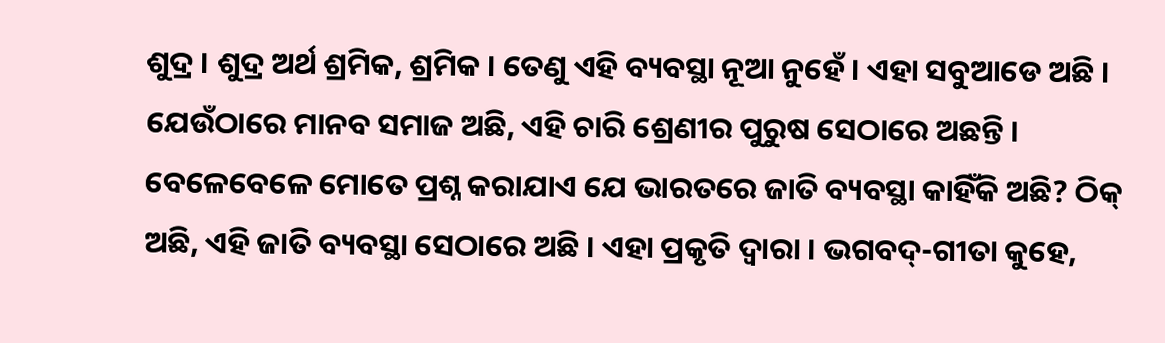ଶୁଦ୍ର । ଶୁଦ୍ର ଅର୍ଥ ଶ୍ରମିକ, ଶ୍ରମିକ । ତେଣୁ ଏହି ବ୍ୟବସ୍ଥା ନୂଆ ନୁହେଁ । ଏହା ସବୁଆଡେ ଅଛି । ଯେଉଁଠାରେ ମାନବ ସମାଜ ଅଛି, ଏହି ଚାରି ଶ୍ରେଣୀର ପୁରୁଷ ସେଠାରେ ଅଛନ୍ତି । ବେଳେବେଳେ ମୋତେ ପ୍ରଶ୍ନ କରାଯାଏ ଯେ ଭାରତରେ ଜାତି ବ୍ୟବସ୍ଥା କାହିଁକି ଅଛି? ଠିକ୍ ଅଛି, ଏହି ଜାତି ବ୍ୟବସ୍ଥା ସେଠାରେ ଅଛି । ଏହା ପ୍ରକୃତି ଦ୍ୱାରା । ଭଗବଦ୍-ଗୀତା କୁହେ,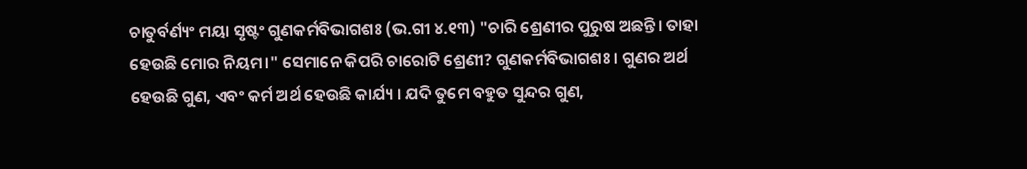ଚାତୁର୍ବର୍ଣ୍ୟଂ ମୟା ସୃଷ୍ଟଂ ଗୁଣକର୍ମବିଭାଗଶଃ (ଭ.ଗୀ ୪.୧୩) "ଚାରି ଶ୍ରେଣୀର ପୁରୁଷ ଅଛନ୍ତି। ତାହା ହେଉଛି ମୋର ନିୟମ।" ସେମାନେ କିପରି ଚାରୋଟି ଶ୍ରେଣୀ? ଗୁଣକର୍ମବିଭାଗଶଃ । ଗୁଣର ଅର୍ଥ ହେଉଛି ଗୁଣ, ଏବଂ କର୍ମ ଅର୍ଥ ହେଉଛି କାର୍ଯ୍ୟ । ଯଦି ତୁମେ ବହୁତ ସୁନ୍ଦର ଗୁଣ,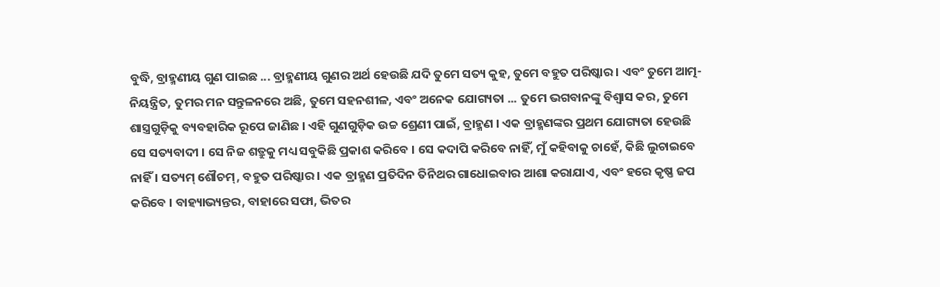ବୁଦ୍ଧି, ବ୍ରାହ୍ମଣୀୟ ଗୁଣ ପାଇଛ ... ବ୍ରାହ୍ମଣୀୟ ଗୁଣର ଅର୍ଥ ହେଉଛି ଯଦି ତୁମେ ସତ୍ୟ କୁହ, ତୁମେ ବହୁତ ପରିଷ୍କାର । ଏବଂ ତୁମେ ଆତ୍ମ-ନିୟନ୍ତ୍ରିତ, ତୁମର ମନ ସନ୍ତୁଳନରେ ଅଛି, ତୁମେ ସହନଶୀଳ, ଏବଂ ଅନେକ ଯୋଗ୍ୟତା ... ତୁମେ ଭଗବାନଙ୍କୁ ବିଶ୍ଵାସ କର, ତୁମେ ଶାସ୍ତ୍ରଗୁଡ଼ିକୁ ବ୍ୟବହାରିକ ରୂପେ ଜାଣିଛ । ଏହି ଗୁଣଗୁଡ଼ିକ ଉଚ୍ଚ ଶ୍ରେଣୀ ପାଇଁ, ବ୍ରାହ୍ମଣ । ଏକ ବ୍ରାହ୍ମଣଙ୍କର ପ୍ରଥମ ଯୋଗ୍ୟତା ହେଉଛି ସେ ସତ୍ୟବାଦୀ । ସେ ନିଜ ଶତ୍ରୁକୁ ମଧ୍ୟ ସବୁକିଛି ପ୍ରକାଶ କରିବେ । ସେ କଦାପି କରିବେ ନାହିଁ, ମୁଁ କହିବାକୁ ଚାହେଁ, କିଛି ଲୁଚାଇବେ ନାହିଁ । ସତ୍ୟମ୍ ଶୌଚମ୍, ବହୁତ ପରିଷ୍କାର । ଏକ ବ୍ରାହ୍ମଣ ପ୍ରତିଦିନ ତିନିଥର ଗାଧୋଇବାର ଆଶା କରାଯାଏ, ଏବଂ ହରେ କୃଷ୍ଣ ଜପ କରିବେ । ବାହ୍ୟାଭ୍ୟନ୍ତର, ବାହାରେ ସଫା, ଭିତର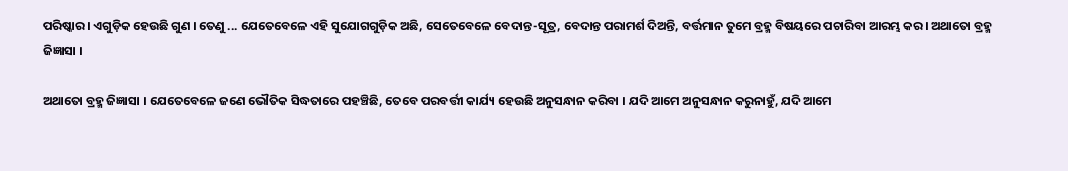ପରିଷ୍କାର । ଏଗୁଡ଼ିକ ହେଉଛି ଗୁଣ । ତେଣୁ ... ଯେତେବେଳେ ଏହି ସୁଯୋଗଗୁଡ଼ିକ ଅଛି, ସେତେବେଳେ ବେଦାନ୍ତ-ସୂତ୍ର, ବେଦାନ୍ତ ପରାମର୍ଶ ଦିଅନ୍ତି, ବର୍ତ୍ତମାନ ତୁମେ ବ୍ରହ୍ମ ବିଷୟରେ ପଚାରିବା ଆରମ୍ଭ କର। ଅଥାତୋ ବ୍ରହ୍ମ ଜିଜ୍ଞାସା ।

ଅଥାତୋ ବ୍ରହ୍ମ ଜିଜ୍ଞାସା । ଯେତେବେଳେ ଜଣେ ଭୌତିକ ସିଦ୍ଧତାରେ ପହଞ୍ଚିଛି, ତେବେ ପରବର୍ତ୍ତୀ କାର୍ଯ୍ୟ ହେଉଛି ଅନୁସନ୍ଧାନ କରିବା । ଯଦି ଆମେ ଅନୁସନ୍ଧାନ କରୁନାହୁଁ, ଯଦି ଆମେ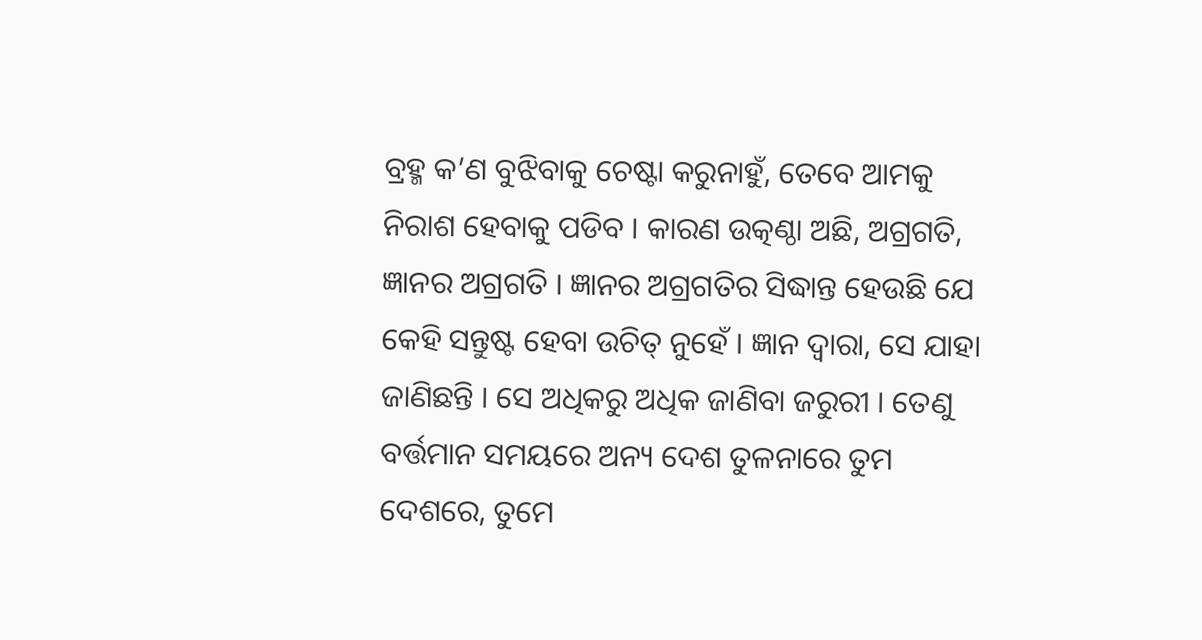ବ୍ରହ୍ମ କ’ଣ ବୁଝିବାକୁ ଚେଷ୍ଟା କରୁନାହୁଁ, ତେବେ ଆମକୁ ନିରାଶ ହେବାକୁ ପଡିବ । କାରଣ ଉତ୍କଣ୍ଠା ଅଛି, ଅଗ୍ରଗତି, ଜ୍ଞାନର ଅଗ୍ରଗତି । ଜ୍ଞାନର ଅଗ୍ରଗତିର ସିଦ୍ଧାନ୍ତ ହେଉଛି ଯେ କେହି ସନ୍ତୁଷ୍ଟ ହେବା ଉଚିତ୍ ନୁହେଁ । ଜ୍ଞାନ ଦ୍ୱାରା, ସେ ଯାହା ଜାଣିଛନ୍ତି । ସେ ଅଧିକରୁ ଅଧିକ ଜାଣିବା ଜରୁରୀ । ତେଣୁ ବର୍ତ୍ତମାନ ସମୟରେ ଅନ୍ୟ ଦେଶ ତୁଳନାରେ ତୁମ ଦେଶରେ, ତୁମେ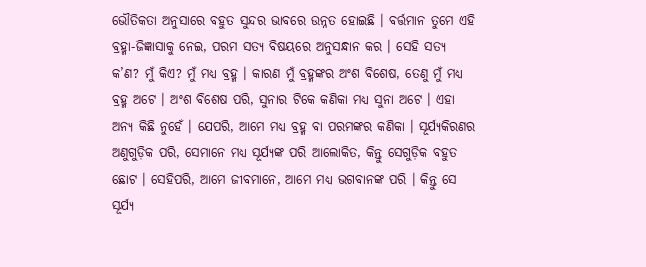ଭୌତିକତା ଅନୁସାରେ ବହୁତ ସୁନ୍ଦର ଭାବରେ ଉନ୍ନତ ହୋଇଛି । ବର୍ତ୍ତମାନ ତୁମେ ଏହି ବ୍ରହ୍ମା-ଜିଜ୍ଞାସାକୁ ନେଇ, ପରମ ସତ୍ୟ ବିଷୟରେ ଅନୁସନ୍ଧାନ କର । ସେହି ସତ୍ୟ କ’ଣ? ମୁଁ କିଏ? ମୁଁ ମଧ୍ୟ ବ୍ରହ୍ମ । କାରଣ ମୁଁ ବ୍ରହ୍ମଙ୍କର ଅଂଶ ବିଶେଷ, ତେଣୁ ମୁଁ ମଧ୍ୟ ବ୍ରହ୍ମ ଅଟେ । ଅଂଶ ବିଶେଷ ପରି, ସୁନାର ଟିକେ କଣିକା ମଧ୍ୟ ସୁନା ଅଟେ । ଏହା ଅନ୍ୟ କିଛି ନୁହେଁ । ଯେପରି, ଆମେ ମଧ୍ୟ ବ୍ରହ୍ମ ବା ପରମଙ୍କର କଣିକା । ସୂର୍ଯ୍ୟକିରଣର ଅଣୁଗୁଡ଼ିକ ପରି, ସେମାନେ ମଧ୍ୟ ସୂର୍ଯ୍ୟଙ୍କ ପରି ଆଲୋକିତ, କିନ୍ତୁ ସେଗୁଡ଼ିକ ବହୁତ ଛୋଟ । ସେହିପରି, ଆମେ ଜୀବମାନେ, ଆମେ ମଧ୍ୟ ଭଗବାନଙ୍କ ପରି । କିନ୍ତୁ ସେ ସୂର୍ଯ୍ୟ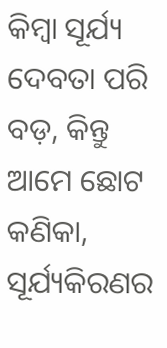କିମ୍ବା ସୂର୍ଯ୍ୟ ଦେବତା ପରି ବଡ଼, କିନ୍ତୁ ଆମେ ଛୋଟ କଣିକା, ସୂର୍ଯ୍ୟକିରଣର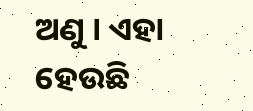ଅଣୁ । ଏହା ହେଉଛି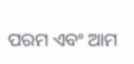ପରମ ଏବଂ ଆମ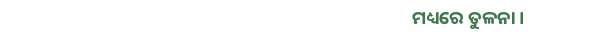ମଧ୍ୟରେ ତୁଳନା।